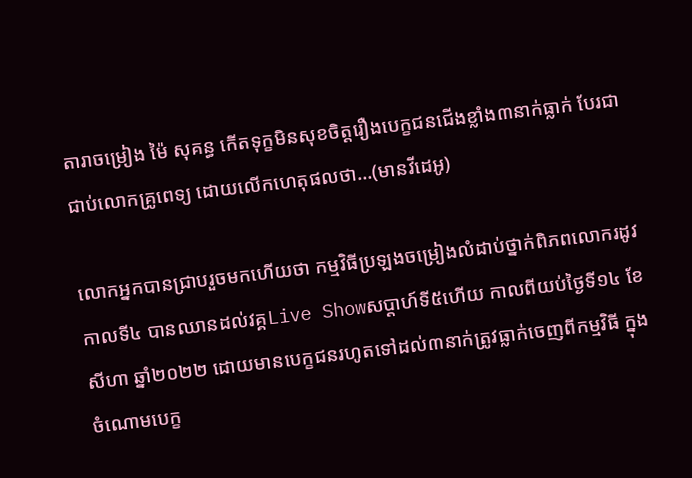តារាចម្រៀង ម៉ៃ សុគន្ធ កើតទុក្ខមិនសុខចិត្តរឿងបេក្ខជនជើងខ្លាំង៣នាក់ធ្លាក់ បែរជាជាប់លោកគ្រូពេទ្យ ដោយលើកហេតុផលថា…(មានវីដេអូ)

លោកអ្នកបានជ្រាបរួចមកហើយថា កម្មវិធីប្រឡងចម្រៀងលំដាប់ថ្នាក់ពិភពលោករដូវកាលទី៤ បានឈានដល់វគ្គLive Showសប្ដាហ៍ទី៥ហើយ កាលពីយប់ថ្ងៃទី១៤ ខែសីហា ឆ្នាំ២០២២ ដោយមានបេក្ខជនរហូតទៅដល់៣នាក់ត្រូវធ្លាក់ចេញពីកម្មវិធី ក្នុងចំណោមបេក្ខ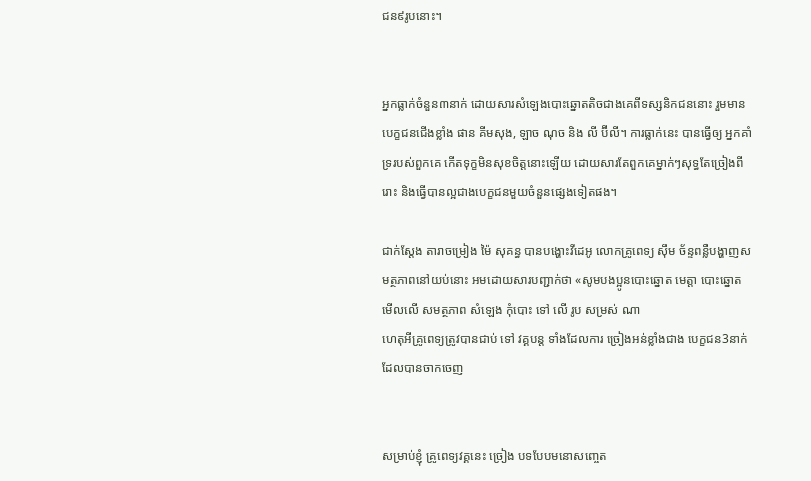ជន៩រូបនោះ។


អ្នកធ្លាក់ចំនួន៣នាក់ ដោយសារសំឡេងបោះឆ្នោតតិចជាងគេពីទស្សនិកជននោះ រួមមាន បេក្ខជនជើងខ្លាំង ផាន គីមសុង, ឡាច ណុច និង លី ប៊ីលី។ ការធ្លាក់នេះ បានធ្វើឲ្យ អ្នកគាំទ្ររបស់ពួកគេ កើតទុក្ខមិនសុខចិត្តនោះឡើយ ដោយសារតែពួកគេម្នាក់ៗសុទ្ធតែច្រៀងពីរោះ និងធ្វើបានល្អជាងបេក្ខជនមួយចំនួនផ្សេងទៀតផង។

ជាក់ស្ដែង តារាចម្រៀង ម៉ៃ សុគន្ធ បានបង្ហោះវីដេអូ លោកគ្រូពេទ្យ ស៊ឹម ច័ន្ទពន្លឺបង្ហាញសមត្ថភាពនៅយប់នោះ អមដោយសារបញ្ជាក់ថា «សូមបងប្អូនបោះឆ្នោត មេត្តា បោះឆ្នោត មើលលើ សមត្ថភាព សំឡេង កុំបោះ ទៅ លើ រូប សម្រស់ ណា
ហេតុអីគ្រូពេទ្យត្រូវបានជាប់ ទៅ វគ្គបន្ត ទាំងដែលការ ច្រៀងអន់ខ្លាំងជាង បេក្ខជន3នាក់ដែលបានចាកចេញ


សម្រាប់ខ្ញុំ គ្រូពេទ្យវគ្គនេះ ច្រៀង បទបែបមនោសញ្ចេត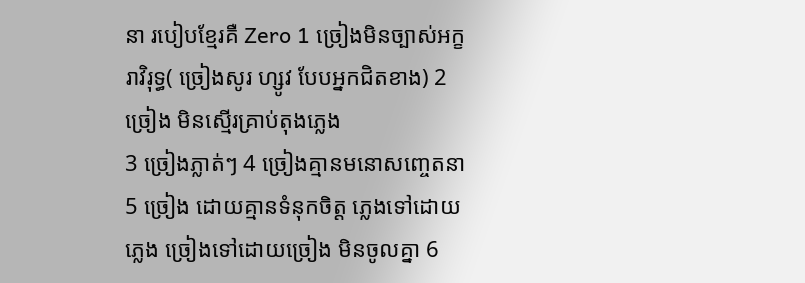នា របៀបខ្មែរគឺ Zero 1 ច្រៀងមិនច្បាស់អក្ខរាវិរុទ្ធ( ច្រៀងសូរ ហ្សូវ បែបអ្នកជិតខាង) 2 ច្រៀង មិនស្មើរគ្រាប់តុងភ្លេង
3 ច្រៀងភ្លាត់ៗ 4 ច្រៀងគ្មានមនោសញ្ចេតនា 5 ច្រៀង ដោយគ្មានទំនុកចិត្ត ភ្លេងទៅដោយភ្លេង ច្រៀងទៅដោយច្រៀង មិនចូលគ្នា 6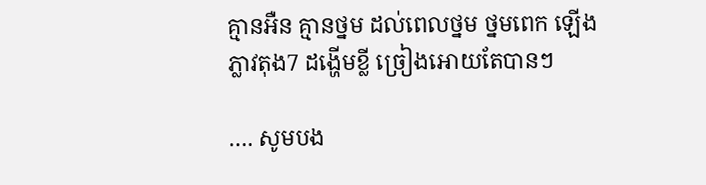គ្មានអឺន គ្មានថ្នម ដល់ពេលថ្នម ថ្នមពេក ឡើង ភ្លាវតុង7 ដង្ហើមខ្លី ច្រៀងអោយតែបានៗ

…. សូមបង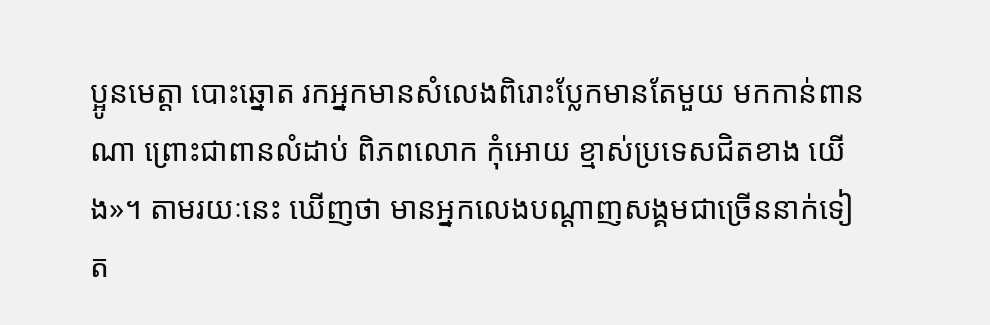ប្អូនមេត្តា បោះឆ្នោត រកអ្នកមានសំលេងពិរោះប្លែកមានតែមួយ មកកាន់ពាន ណា ព្រោះជាពានលំដាប់ ពិភពលោក កុំអោយ ខ្មាស់ប្រទេសជិតខាង យើង»។ តាមរយៈនេះ ឃើញថា មានអ្នកលេងបណ្ដាញសង្គមជាច្រើននាក់ទៀត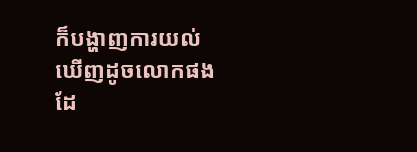ក៏បង្ហាញការយល់ឃើញដូចលោកផងដែ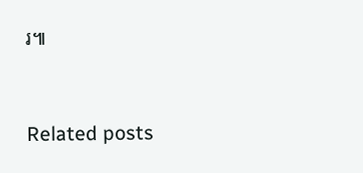រ៕



Related posts